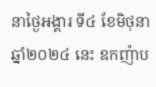នាថ្ងៃអង្គារ ទី៤ ខែមិថុនា ឆ្នាំ២០២៤ នេះ ឧកញ៉ាប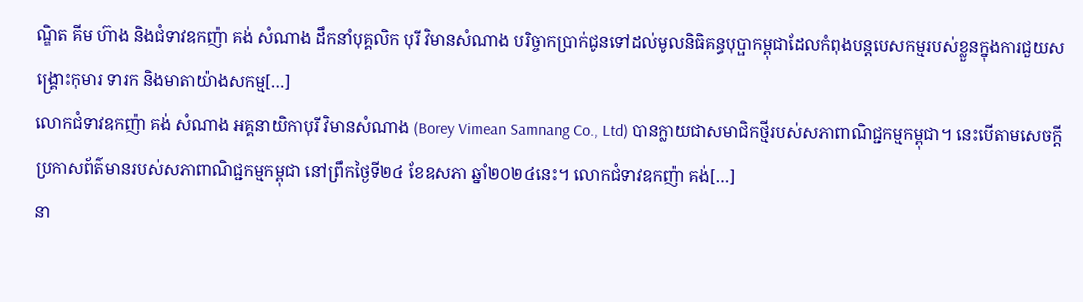ណ្ឌិត គីម ហ៊ាង និងជំទាវឧកញ៉ា គង់ សំណាង ដឹកនាំបុគ្គលិក បុរី វិមានសំណាង បរិច្ចាកប្រាក់ជូនទៅដល់មូលនិធិគន្ធបុប្ផាកម្ពុជាដែលកំពុងបន្តបេសកម្មរបស់ខ្លួនក្នុងការជួយសង្គ្រោះកុមារ ទារក និងមាតាយ៉ាងសកម្ម[…]
លោកជំទាវឧកញ៉ា គង់ សំណាង អគ្គនាយិកាបុរី វិមានសំណាង (Borey Vimean Samnang Co., Ltd) បានក្លាយជាសមាជិកថ្មីរបស់សភាពាណិជ្ជកម្មកម្ពុជា។ នេះបើតាមសេចក្តីប្រកាសព័ត៌មានរបស់សភាពាណិជ្ជកម្មកម្ពុជា នៅព្រឹកថ្ងៃទី២៤ ខែឧសភា ឆ្នាំ២០២៤នេះ។ លោកជំទាវឧកញ៉ា គង់[…]
នា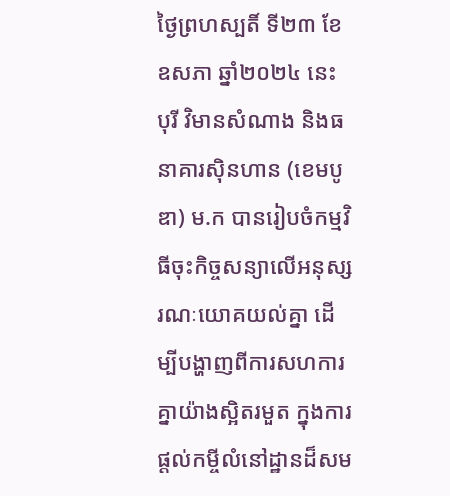ថ្ងៃព្រហស្បតិ៍ ទី២៣ ខែឧសភា ឆ្នាំ២០២៤ នេះ បុរី វិមានសំណាង និងធនាគារស៊ិនហាន (ខេមបូឌា) ម.ក បានរៀបចំកម្មវិធីចុះកិច្ចសន្យាលើអនុស្សរណៈយោគយល់គ្នា ដើម្បីបង្ហាញពីការសហការគ្នាយ៉ាងស្អិតរមួត ក្នុងការផ្តល់កម្ចីលំនៅដ្ឋានដ៏សម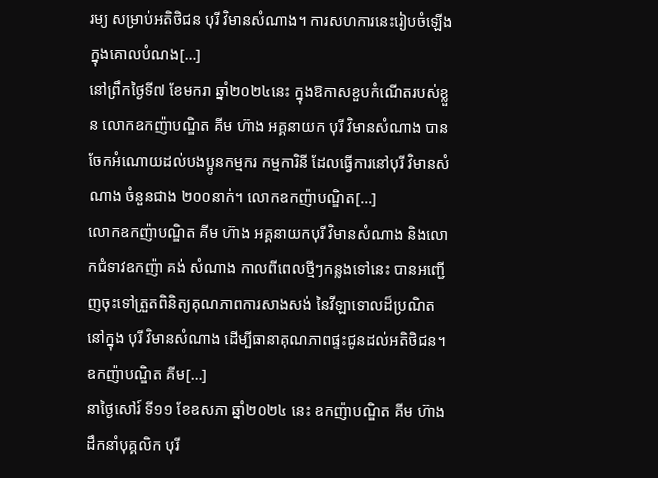រម្យ សម្រាប់អតិថិជន បុរី វិមានសំណាង។ ការសហការនេះរៀបចំឡើងក្នុងគោលបំណង[…]
នៅព្រឹកថ្ងៃទី៧ ខែមករា ឆ្នាំ២០២៤នេះ ក្នុងឱកាសខួបកំណើតរបស់ខ្លួន លោកឧកញ៉ាបណ្ឌិត គីម ហ៊ាង អគ្គនាយក បុរី វិមានសំណាង បានចែកអំណោយដល់បងប្អូនកម្មករ កម្មការិនី ដែលធ្វើការនៅបុរី វិមានសំណាង ចំនួនជាង ២០០នាក់។ លោកឧកញ៉ាបណ្ឌិត[…]
លោកឧកញ៉ាបណ្ឌិត គីម ហ៊ាង អគ្គនាយកបុរី វិមានសំណាង និងលោកជំទាវឧកញ៉ា គង់ សំណាង កាលពីពេលថ្មីៗកន្លងទៅនេះ បានអញ្ជើញចុះទៅត្រួតពិនិត្យគុណភាពការសាងសង់ នៃវីឡាទោលដ៏ប្រណិត នៅក្នុង បុរី វិមានសំណាង ដើម្បីធានាគុណភាពផ្ទះជូនដល់អតិថិជន។ ឧកញ៉ាបណ្ឌិត គីម[…]
នាថ្ងៃសៅរ៍ ទី១១ ខែឧសភា ឆ្នាំ២០២៤ នេះ ឧកញ៉ាបណ្ឌិត គីម ហ៊ាង ដឹកនាំបុគ្គលិក បុរី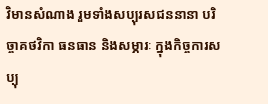វិមានសំណាង រួមទាំងសប្បុរសជននានា បរិច្ចាគថវិកា ធនធាន និងសម្ភារៈ ក្នុងកិច្ចការសប្បុ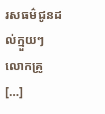រសធម៌ជូនដល់ក្មួយៗ លោកគ្រូ[…]